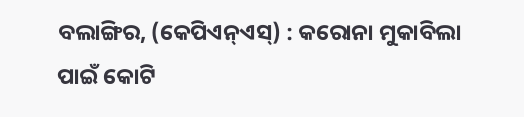ବଲାଙ୍ଗିର, (କେପିଏନ୍ଏସ୍) : କରୋନା ମୁକାବିଲା ପାଇଁ କୋଟି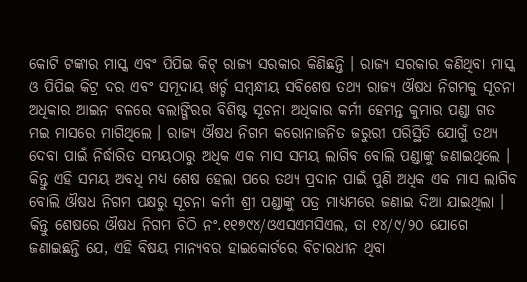କୋଟି ଟଙ୍କାର ମାସ୍କ ଏବଂ ପିପିଇ କିଟ୍ ରାଜ୍ୟ ସରକାର କିଣିଛନ୍ତି । ରାଜ୍ୟ ସରକାର କଣିଥିବା ମାସ୍କ ଓ ପିପିଇ କିଟ୍ର ଦର ଏବଂ ସମୂଦାୟ ଖର୍ଚ୍ଚ ସମ୍ବନ୍ଧୀୟ ସବିଶେଷ ତଥ୍ୟ ରାଜ୍ୟ ଔଷଧ ନିଗମକୁ ସୂଚନା ଅଧିକାର ଆଇନ ବଳରେ ବଲାଙ୍ଗିରର ବିଶିଷ୍ଟ ସୂଚନା ଅଧିକାର କର୍ମୀ ହେମନ୍ତ କୁମାର ପଣ୍ଡା ଗତ ମଇ ମାସରେ ମାଗିଥିଲେ । ରାଜ୍ୟ ଔଷଧ ନିଗମ କରୋନାଜନିତ ଜରୁରୀ ପରିସ୍ଥିତି ଯୋଗୁଁ ତଥ୍ୟ ଦେବା ପାଇଁ ନିର୍ଦ୍ଧାରିତ ସମୟଠାରୁ ଅଧିକ ଏକ ମାସ ସମୟ ଲାଗିବ ବୋଲି ପଣ୍ଡାଙ୍କୁ ଜଣାଇଥିଲେ । କିନ୍ତୁ ଏହି ସମୟ ଅବଧି ମଧ୍ୟ ଶେଷ ହେଲା ପରେ ତଥ୍ୟ ପ୍ରଦାନ ପାଇଁ ପୁଣି ଅଧିକ ଏକ ମାସ ଲାଗିବ ବୋଲି ଔଷଧ ନିଗମ ପକ୍ଷରୁ ସୂଚନା କର୍ମୀ ଶ୍ରୀ ପଣ୍ଡାଙ୍କୁ ପତ୍ର ମାଧ୍ୟମରେ ଜଣାଇ ଦିଆ ଯାଇଥିଲା । କିନ୍ତୁ ଶେଷରେ ଔଷଧ ନିଗମ ଚିଠି ନଂ.୧୧୭୯୪/ଓଏସଏମସିଏଲ, ତା ୧୪/୯/୨୦ ଯୋଗେ ଜଣାଇଛନ୍ତି ଯେ, ଏହି ବିଷୟ ମାନ୍ୟବର ହାଇକୋର୍ଟରେ ବିଚାରଧୀନ ଥିବା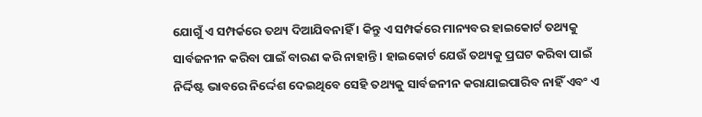ଯୋଗୁଁ ଏ ସମ୍ପର୍କରେ ତଥ୍ୟ ଦିଆଯିବନାହିଁ । କିନ୍ତୁ ଏ ସମ୍ପର୍କରେ ମାନ୍ୟବର ହାଇକୋର୍ଟ ତଥ୍ୟକୁ ସାର୍ବଜନୀନ କରିବା ପାଇଁ ବାରଣ କରି ନାହାନ୍ତି । ହାଇକୋର୍ଟ ଯେଉଁ ତଥ୍ୟକୁ ପ୍ରଘଟ କରିବା ପାଇଁ ନିର୍ଦ୍ଦିଷ୍ଟ ଭାବରେ ନିର୍ଦ୍ଦେଶ ଦେଇଥିବେ ସେହି ତଥ୍ୟକୁ ସାର୍ବଜନୀନ କରାଯାଇପାରିବ ନାହିଁ ଏବଂ ଏ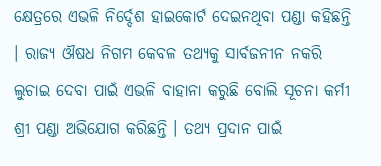କ୍ଷେତ୍ରରେ ଏଭଳି ନିର୍ଦ୍ଦେଶ ହାଇକୋର୍ଟ ଦେଇନଥିବା ପଣ୍ଡା କହିଛନ୍ତି । ରାଜ୍ୟ ଔଷଧ ନିଗମ କେବଳ ତଥ୍ୟକୁ ସାର୍ବଜନୀନ ନକରି ଲୁଚାଇ ଦେବା ପାଇଁ ଏଭଳି ବାହାନା କରୁଛି ବୋଲି ସୂଚନା କର୍ମୀ ଶ୍ରୀ ପଣ୍ଡା ଅଭିଯୋଗ କରିଛନ୍ତି । ତଥ୍ୟ ପ୍ରଦାନ ପାଇଁ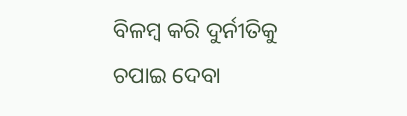ବିଳମ୍ବ କରି ଦୁର୍ନୀତିକୁ ଚପାଇ ଦେବା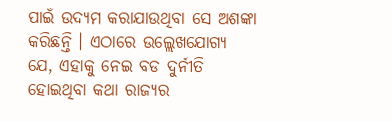ପାଇଁ ଉଦ୍ୟମ କରାଯାଉଥିବା ସେ ଅଶଙ୍କା କରିଛନ୍ତି । ଏଠାରେ ଉଲ୍ଲେଖଯୋଗ୍ୟ ଯେ, ଏହାକୁ ନେଇ ବଡ ଦୁର୍ନୀତି ହୋଇଥିବା କଥା ରାଜ୍ୟର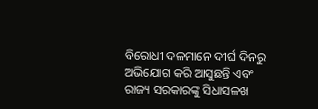ବିରୋଧୀ ଦଳମାନେ ଦୀର୍ଘ ଦିନରୁ ଅଭିଯୋଗ କରି ଆସୁଛନ୍ତି ଏବଂ ରାଜ୍ୟ ସରକାରଙ୍କୁ ସିଧାସଳଖ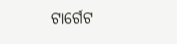ଟାର୍ଗେଟ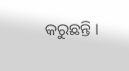କରୁଛନ୍ତି ।